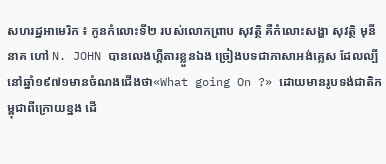សហរដ្ឋអាមេរិក ៖ កូនកំលោះទី២ របស់លោកព្រាប សុវត្ថិ គឺកំលោះសង្ហា សុវត្ថិ មុនីនាគ ហៅ N. JOHN បានលេងហ្គីតារខ្លួនឯង ច្រៀងបទជាភាសាអង់គ្លេស ដែលល្បីនៅឆ្នាំ១៩៧១មានចំណងជើងថា«What going On ?» ដោយមានរូបទង់ជាតិកម្ពុជាពីក្រោយខ្នង ដើ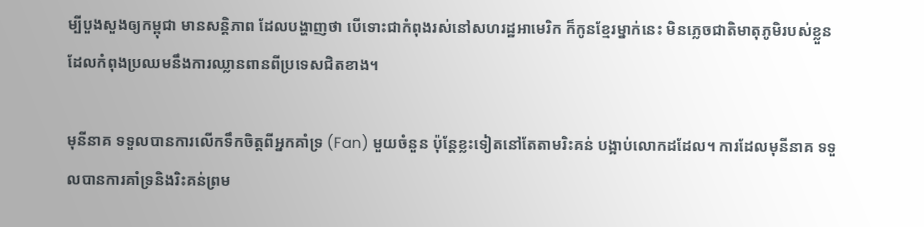ម្បីបួងសួងឲ្យកម្ពុជា មានសន្ដិភាព ដែលបង្ហាញថា បើទោះជាកំពុងរស់នៅសហរដ្ឋអាមេរិក ក៏កូនខ្មែរម្នាក់នេះ មិនភ្លេចជាតិមាតុភូមិរបស់ខ្លួន ដែលកំពុងប្រឈមនឹងការឈ្លានពានពីប្រទេសជិតខាង។

មុនីនាគ ទទួលបានការលើកទឹកចិត្តពីអ្នកគាំទ្រ (Fan) មួយចំនួន ប៉ុន្ដែខ្លះទៀតនៅតែតាមរិះគន់ បង្អាប់លោកដដែល។ ការដែលមុនីនាគ ទទួលបានការគាំទ្រនិងរិះគន់ព្រម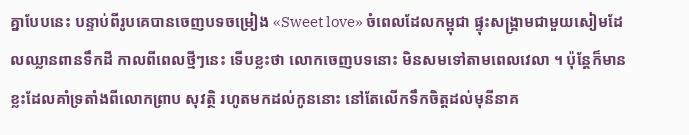គ្នាបែបនេះ បន្ទាប់ពីរូបគេបានចេញបទចម្រៀង «Sweet love» ចំពេលដែលកម្ពុជា ផ្ទុះសង្រ្គាមជាមួយសៀមដែលឈ្លានពានទឹកដី កាលពីពេលថ្មីៗនេះ ទើបខ្លះថា លោកចេញបទនោះ មិនសមទៅតាមពេលវេលា ។ ប៉ុន្ដែក៏មានខ្លះដែលគាំទ្រតាំងពីលោកព្រាប សុវត្ថិ រហូតមកដល់កូននោះ នៅតែលើកទឹកចិត្តដល់មុនីនាគ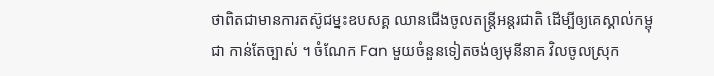ថាពិតជាមានការតស៊ូជម្នះឧបសគ្គ ឈានជើងចូលតន្រ្ដីអន្ដរជាតិ ដើម្បីឲ្យគេស្គាល់កម្ពុជា កាន់តែច្បាស់ ។ ចំណែក Fan មួយចំនួនទៀតចង់ឲ្យមុនីនាគ វិលចូលស្រុក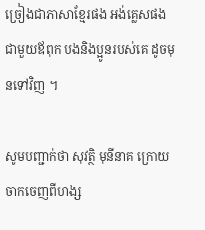ច្រៀងជាភាសាខ្មែរផង អង់គ្លេសផង ជាមួយឪពុក បងនិងប្អូនរបស់គេ ដូចមុនទៅវិញ ។

សូមបញ្ជាក់ថា សុវតិ្ថ មុនីនាគ ក្រោយចាកចេញពីហង្ស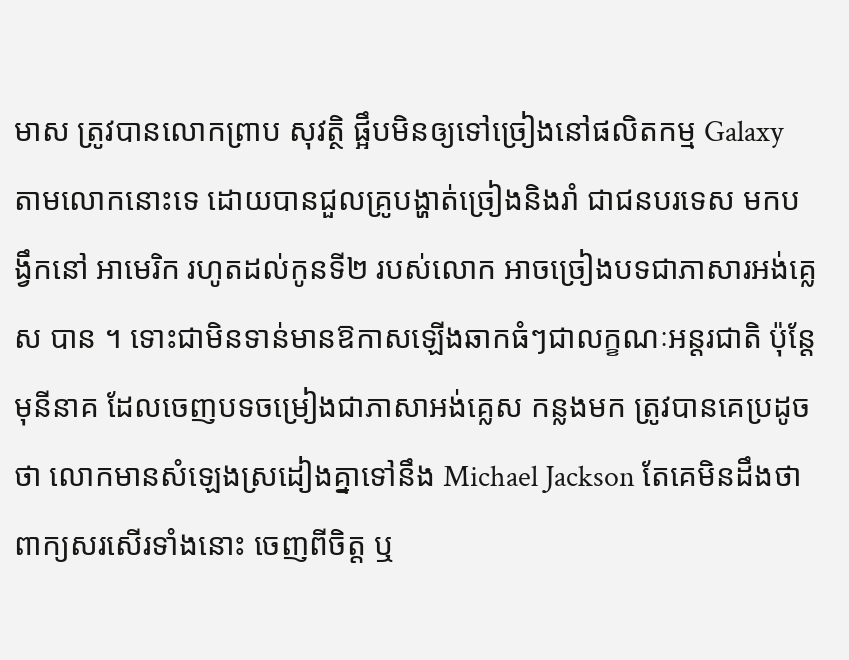មាស ត្រូវបានលោកព្រាប សុវត្ថិ ផ្អឹបមិនឲ្យទៅច្រៀងនៅផលិតកម្ម Galaxy តាមលោកនោះទេ ដោយបានជួលគ្រូបង្ហាត់ច្រៀងនិងរាំ ជាជនបរទេស មកបង្វឹកនៅ អាមេរិក រហូតដល់កូនទី២ របស់លោក អាចច្រៀងបទជាភាសារអង់គ្លេស បាន ។ ទោះជាមិនទាន់មានឱកាសឡើងឆាកធំៗជាលក្ខណៈអន្ដរជាតិ ប៉ុន្ដែមុនីនាគ ដែលចេញបទចម្រៀងជាភាសាអង់គ្លេស កន្លងមក ត្រូវបានគេប្រដូចថា លោកមានសំឡេងស្រដៀងគ្នាទៅនឹង Michael Jackson តែគេមិនដឹងថា ពាក្យសរសើរទាំងនោះ ចេញពីចិត្ត ឬ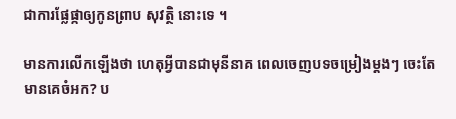ជាការផ្លែផ្កាឲ្យកូនព្រាប សុវត្ថិ នោះទេ ។

មានការលើកឡើងថា ហេតុអ្វីបានជាមុនីនាគ ពេលចេញបទចម្រៀងម្ដងៗ ចេះតែមានគេចំអក? ប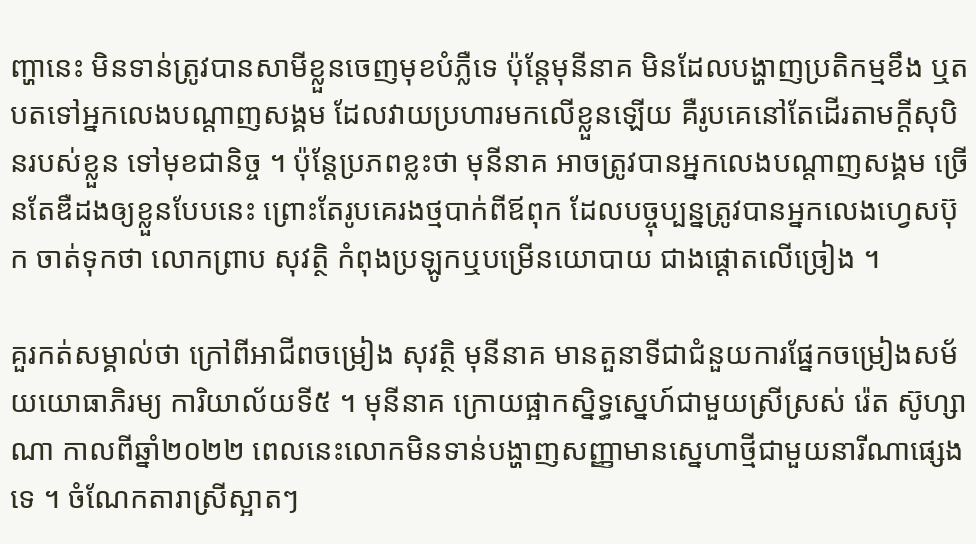ញ្ហានេះ មិនទាន់ត្រូវបានសាមីខ្លួនចេញមុខបំភ្លឺទេ ប៉ុន្ដែមុនីនាគ មិនដែលបង្ហាញប្រតិកម្មខឹង ឬតបតទៅអ្នកលេងបណ្ដាញសង្គម ដែលវាយប្រហារមកលើខ្លួនឡើយ គឺរូបគេនៅតែដើរតាមក្ដីសុបិនរបស់ខ្លួន ទៅមុខជានិច្ច ។ ប៉ុន្ដែប្រភពខ្លះថា មុនីនាគ អាចត្រូវបានអ្នកលេងបណ្ដាញសង្គម ច្រើនតែឌឺដងឲ្យខ្លួនបែបនេះ ព្រោះតែរូបគេរងថ្មបាក់ពីឪពុក ដែលបច្ចុប្បន្នត្រូវបានអ្នកលេងហ្វេសប៊ុក ចាត់ទុកថា លោកព្រាប សុវត្ថិ កំពុងប្រឡូកឬបម្រើនយោបាយ ជាងផ្ដោតលើច្រៀង ។

គួរកត់សម្គាល់ថា ក្រៅពីអាជីពចម្រៀង សុវត្ថិ មុនីនាគ មានតួនាទីជាជំនួយការផ្នែកចម្រៀងសម័យយោធាភិរម្យ ការិយាល័យទី៥ ។ មុនីនាគ ក្រោយផ្អាកស្និទ្ធស្នេហ៍ជាមួយស្រីស្រស់ រ៉េត ស៊ូហ្សាណា កាលពីឆ្នាំ២០២២ ពេលនេះលោកមិនទាន់បង្ហាញសញ្ញាមានស្នេហាថ្មីជាមួយនារីណាផ្សេងទេ ។ ចំណែកតារាស្រីស្អាតៗ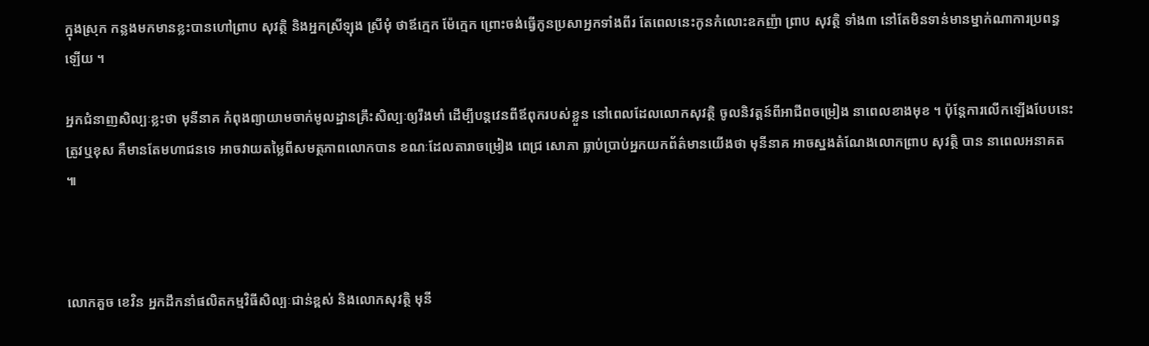ក្នុងស្រុក កន្លងមកមានខ្លះបានហៅព្រាប សុវត្ថិ និងអ្នកស្រីឡុង ស្រីមុំ ថាឪក្មេក ម៉ែក្មេក ព្រោះចង់ធ្វើកូនប្រសាអ្នកទាំងពីរ តែពេលនេះកូនកំលោះឧកញ៉ា ព្រាប សុវត្ថិ ទាំង៣ នៅតែមិនទាន់មានម្នាក់ណាការប្រពន្ធឡើយ ។

អ្នកជំនាញសិល្បៈខ្លះថា មុនីនាគ កំពុងព្យាយាមចាក់មូលដ្ឋានគ្រឹះសិល្បៈឲ្យរឹងមាំ ដើម្បីបន្ដវេនពីឪពុករបស់ខ្លួន នៅពេលដែលលោកសុវត្ថិ ចូលនិវត្តន៍ពីអាជីពចម្រៀង នាពេលខាងមុខ ។ ប៉ុន្ដែការលើកឡើងបែបនេះ ត្រូវឬខុស គឺមានតែមហាជនទេ អាចវាយតម្លៃពីសមត្ថភាពលោកបាន ខណៈដែលតារាចម្រៀង ពេជ្រ សោភា ធ្លាប់ប្រាប់អ្នកយកព័ត៌មានយើងថា មុនីនាគ អាចស្នងតំណែងលោកព្រាប សុវត្ថិ បាន នាពេលអនាគត ៕



លោកគួច ខេវិន អ្នកដឹកនាំផលិតកម្មវិធីសិល្បៈជាន់ខ្ពស់ និងលោកសុវត្ថិ មុនី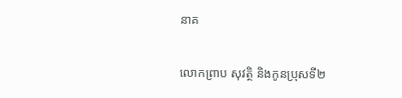នាគ

លោកព្រាប សុវត្ថិ និងកូនប្រុសទី២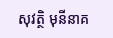សុវត្ថិ មុនីនាគ